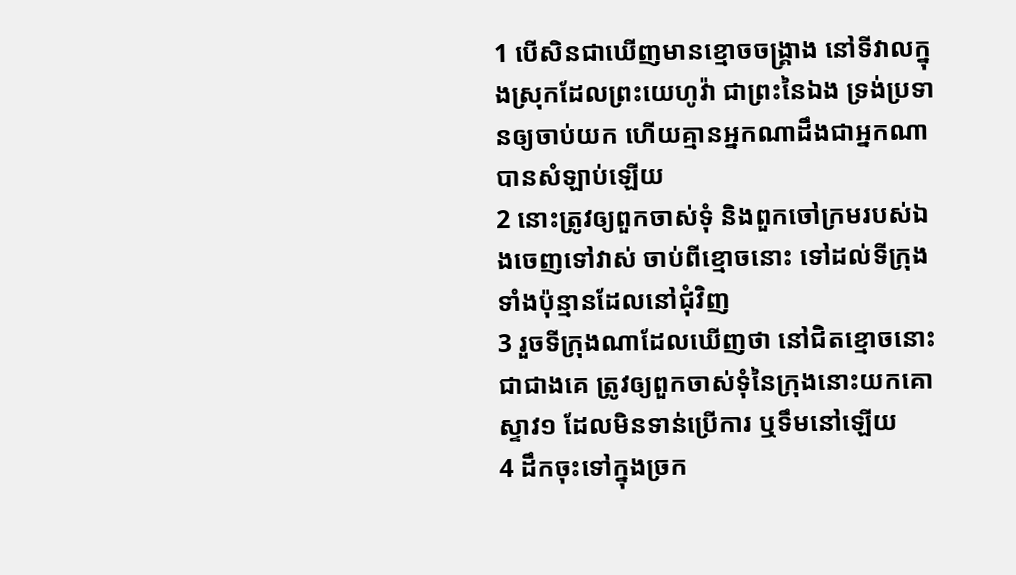1 បើសិនជាឃើញមានខ្មោចចង្គ្រាង នៅទីវាលក្នុងស្រុកដែលព្រះយេហូវ៉ា ជាព្រះនៃឯង ទ្រង់ប្រទានឲ្យចាប់យក ហើយគ្មានអ្នកណាដឹងជាអ្នកណាបានសំឡាប់ឡើយ
2 នោះត្រូវឲ្យពួកចាស់ទុំ និងពួកចៅក្រមរបស់ឯងចេញទៅវាស់ ចាប់ពីខ្មោចនោះ ទៅដល់ទីក្រុងទាំងប៉ុន្មានដែលនៅជុំវិញ
3 រួចទីក្រុងណាដែលឃើញថា នៅជិតខ្មោចនោះជាជាងគេ ត្រូវឲ្យពួកចាស់ទុំនៃក្រុងនោះយកគោស្ទាវ១ ដែលមិនទាន់ប្រើការ ឬទឹមនៅឡើយ
4 ដឹកចុះទៅក្នុងច្រក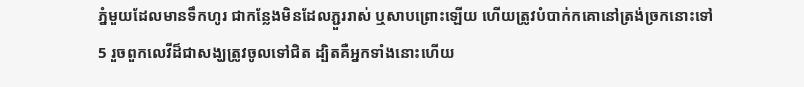ភ្នំមួយដែលមានទឹកហូរ ជាកន្លែងមិនដែលភ្ជួររាស់ ឬសាបព្រោះឡើយ ហើយត្រូវបំបាក់កគោនៅត្រង់ច្រកនោះទៅ
5 រួចពួកលេវីដ៏ជាសង្ឃត្រូវចូលទៅជិត ដ្បិតគឺអ្នកទាំងនោះហើយ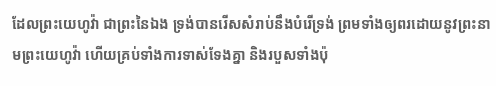ដែលព្រះយេហូវ៉ា ជាព្រះនៃឯង ទ្រង់បានរើសសំរាប់នឹងបំរើទ្រង់ ព្រមទាំងឲ្យពរដោយនូវព្រះនាមព្រះយេហូវ៉ា ហើយគ្រប់ទាំងការទាស់ទែងគ្នា និងរបួសទាំងប៉ុ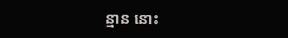ន្មាន នោះ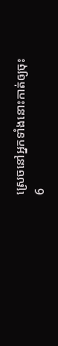ស្រេចនៅអ្នកទាំងនោះកាត់ឲ្យចុះ
6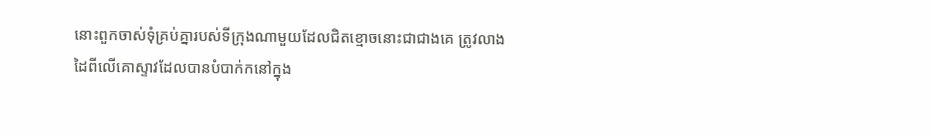នោះពួកចាស់ទុំគ្រប់គ្នារបស់ទីក្រុងណាមួយដែលជិតខ្មោចនោះជាជាងគេ ត្រូវលាងដៃពីលើគោស្ទាវដែលបានបំបាក់កនៅក្នុង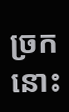ច្រកនោះ